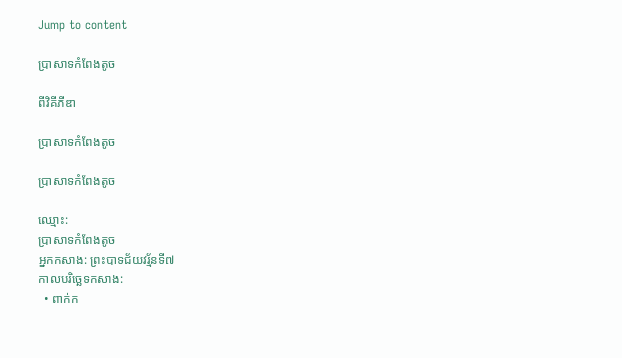Jump to content

ប្រាសាទកំពែងតូច

ពីវិគីភីឌា

ប្រាសាទកំពែងតូច

ប្រាសាទកំពែងតូច

ឈ្មោះ:
ប្រាសាទកំពែងតូច
អ្នកកសាង: ព្រះបាទជ័យវរ្ម័នទី៧
កាលបរិច្ឆេទកសាង:
  • ពាក់ក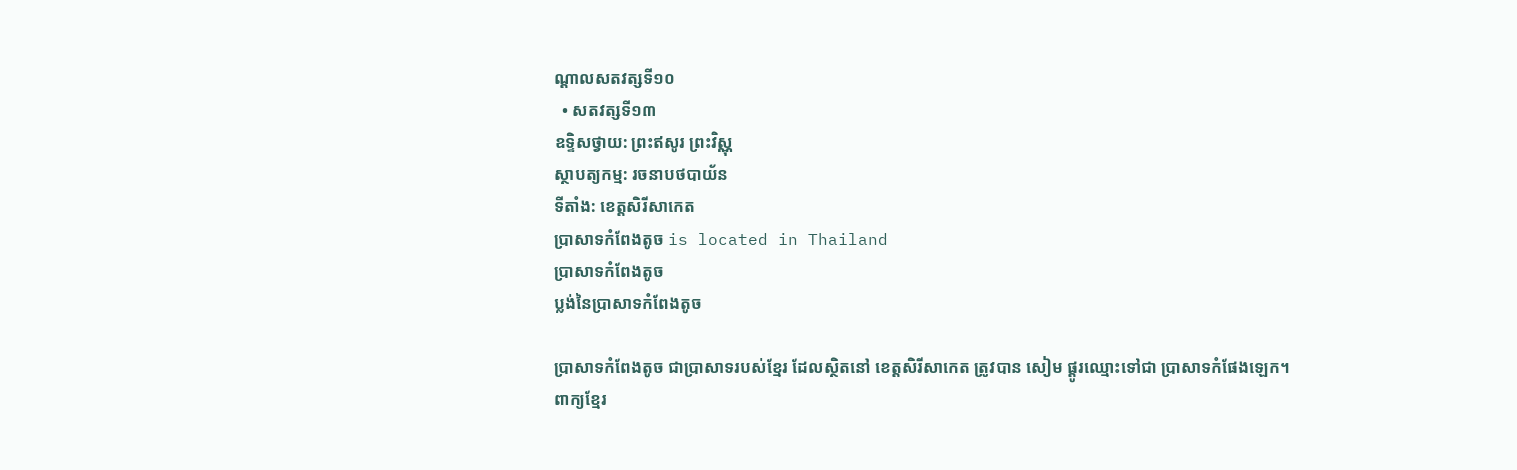ណ្ដាលសតវត្សទី១០
  • សតវត្សទី១៣
ឧទ្ទិសថ្វាយ: ព្រះឥសូរ ព្រះវិស្ណុ
ស្ថាបត្យកម្ម: រចនាបថបាយ័ន
ទីតាំង: ខេត្តសិរីសាកេត
ប្រាសាទកំពែងតូច is located in Thailand
ប្រាសាទកំពែងតូច
ប្លង់នៃប្រាសាទកំពែងតូច

ប្រាសាទកំពែងតូច ជាប្រាសាទរបស់ខ្មែរ ដែលស្ថិតនៅ ខេត្តសិរីសាកេត ត្រូវបាន សៀម ផ្ដូរឈ្មោះទៅជា ប្រាសាទកំផែងឡេក។
ពាក្យខ្មែរ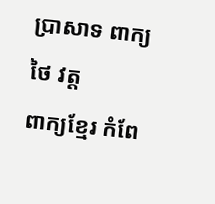ប្រាសាទ ពាក្យថៃ វត្ត
ពាក្យខ្មែរ កំពែ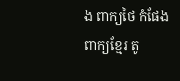ង ពាក្យថៃ កំផែង
ពាក្យខ្មែរ តូ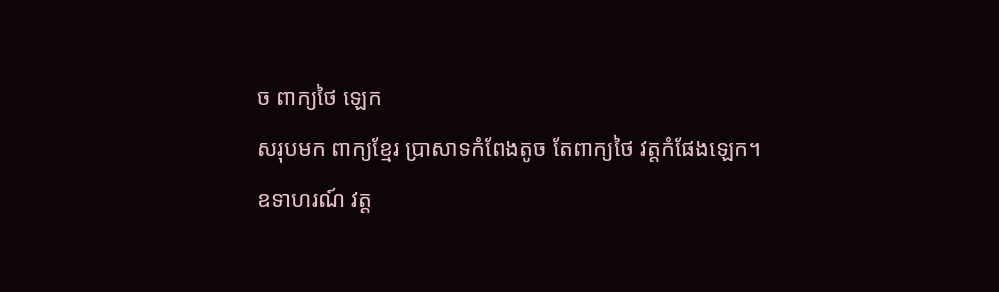ច ពាក្យថៃ ឡេក
សរុបមក ពាក្យខ្មែរ ប្រាសាទកំពែងតូច តែពាក្យថៃ វត្តកំផែងឡេក។
ឧទាហរណ៍ វត្ត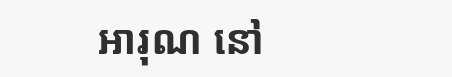អារុណ នៅ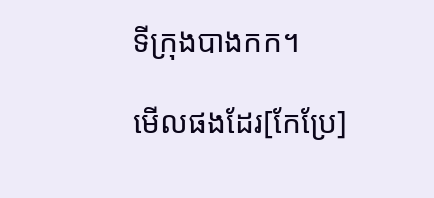ទីក្រុងបាងកក។

មើលផងដែរ[កែប្រែ]